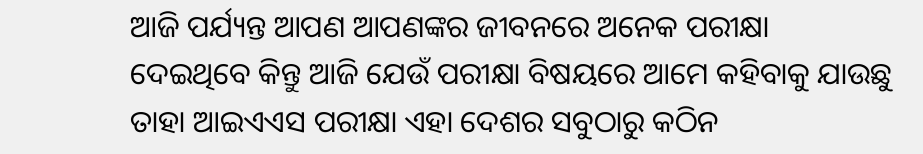ଆଜି ପର୍ଯ୍ୟନ୍ତ ଆପଣ ଆପଣଙ୍କର ଜୀବନରେ ଅନେକ ପରୀକ୍ଷା ଦେଇଥିବେ କିନ୍ତୁ ଆଜି ଯେଉଁ ପରୀକ୍ଷା ବିଷୟରେ ଆମେ କହିବାକୁ ଯାଉଛୁ ତାହା ଆଇଏଏସ ପରୀକ୍ଷା ଏହା ଦେଶର ସବୁଠାରୁ କଠିନ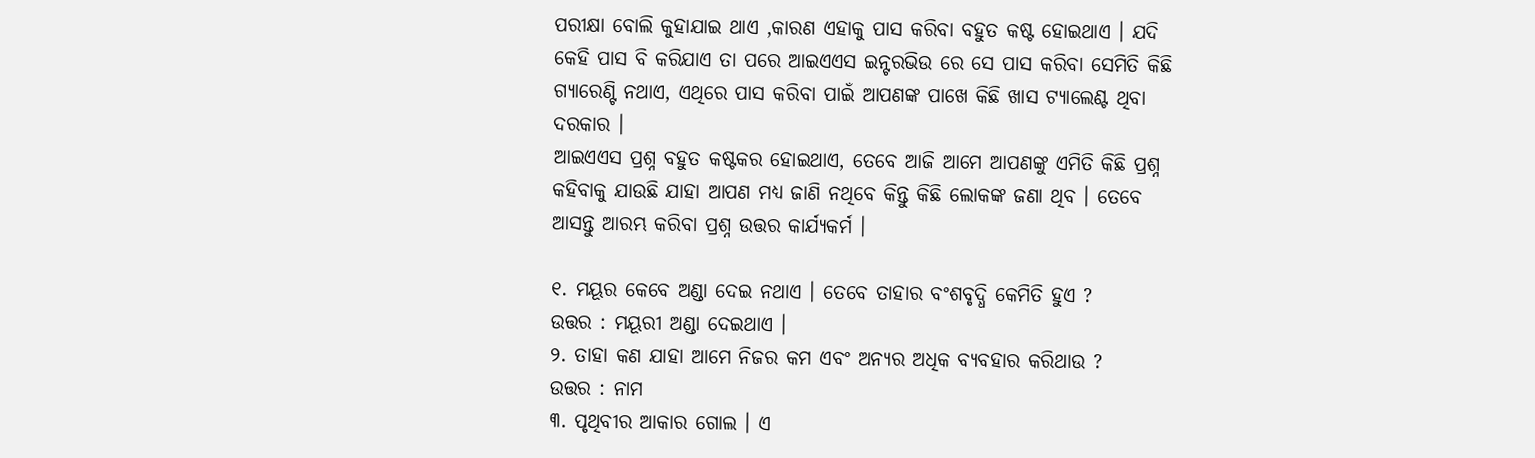ପରୀକ୍ଷା ବୋଲି କୁହାଯାଇ ଥାଏ ,କାରଣ ଏହାକୁ ପାସ କରିବା ବହୁତ କଷ୍ଟ ହୋଇଥାଏ । ଯଦି କେହି ପାସ ବି କରିଯାଏ ତା ପରେ ଆଇଏଏସ ଇନ୍ଟରଭିଉ ରେ ସେ ପାସ କରିବା ସେମିତି କିଛି ଗ୍ୟାରେଣ୍ଟି ନଥାଏ, ଏଥିରେ ପାସ କରିବା ପାଇଁ ଆପଣଙ୍କ ପାଖେ କିଛି ଖାସ ଟ୍ୟାଲେଣ୍ଟ ଥିବା ଦରକାର ।
ଆଇଏଏସ ପ୍ରଶ୍ନ ବହୁତ କଷ୍ଟକର ହୋଇଥାଏ, ତେବେ ଆଜି ଆମେ ଆପଣଙ୍କୁ ଏମିତି କିଛି ପ୍ରଶ୍ନ କହିବାକୁ ଯାଉଛି ଯାହା ଆପଣ ମଧ୍ୟ ଜାଣି ନଥିବେ କିନ୍ତୁ କିଛି ଲୋକଙ୍କ ଜଣା ଥିବ । ତେବେ ଆସନ୍ତୁ ଆରମ୍ଭ କରିବା ପ୍ରଶ୍ନ ଉତ୍ତର କାର୍ଯ୍ୟକର୍ମ ।

୧. ମୟୂର କେବେ ଅଣ୍ଡା ଦେଇ ନଥାଏ । ତେବେ ତାହାର ବଂଶବୃଦ୍ଧି କେମିତି ହୁଏ ?
ଉତ୍ତର : ମୟୂରୀ ଅଣ୍ଡା ଦେଇଥାଏ ।
୨. ତାହା କଣ ଯାହା ଆମେ ନିଜର କମ ଏବଂ ଅନ୍ୟର ଅଧିକ ବ୍ୟବହାର କରିଥାଉ ?
ଉତ୍ତର : ନାମ
୩. ପୃଥିବୀର ଆକାର ଗୋଲ । ଏ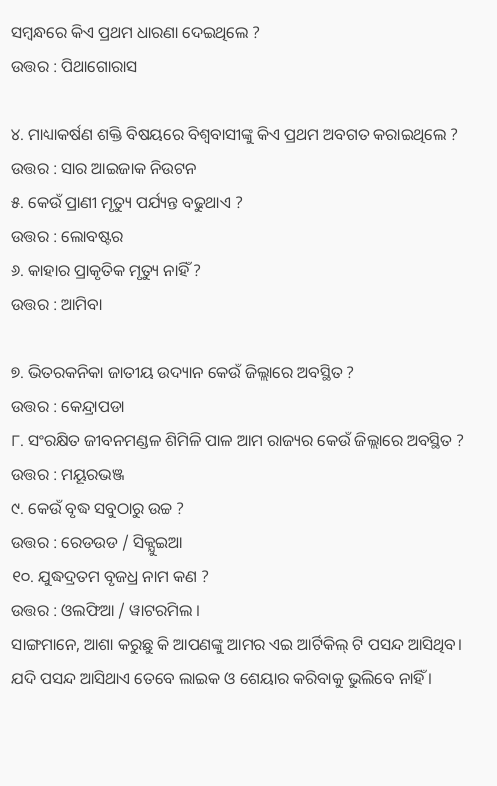ସମ୍ବନ୍ଧରେ କିଏ ପ୍ରଥମ ଧାରଣା ଦେଇଥିଲେ ?
ଉତ୍ତର : ପିଥାଗୋରାସ

୪. ମାଧ୍ୟାକର୍ଷଣ ଶକ୍ତି ବିଷୟରେ ବିଶ୍ଵବାସୀଙ୍କୁ କିଏ ପ୍ରଥମ ଅବଗତ କରାଇଥିଲେ ?
ଉତ୍ତର : ସାର ଆଇଜାକ ନିଉଟନ
୫. କେଉଁ ପ୍ରାଣୀ ମୃତ୍ୟୁ ପର୍ଯ୍ୟନ୍ତ ବଢୁଥାଏ ?
ଉତ୍ତର : ଲୋବଷ୍ଟର
୬. କାହାର ପ୍ରାକୃତିକ ମୃତ୍ୟୁ ନାହିଁ ?
ଉତ୍ତର : ଆମିବା

୭. ଭିତରକନିକା ଜାତୀୟ ଉଦ୍ୟାନ କେଉଁ ଜିଲ୍ଲାରେ ଅବସ୍ଥିତ ?
ଉତ୍ତର : କେନ୍ଦ୍ରାପଡା
୮. ସଂରକ୍ଷିତ ଜୀବନମଣ୍ଡଳ ଶିମିଳି ପାଳ ଆମ ରାଜ୍ୟର କେଉଁ ଜିଲ୍ଲାରେ ଅବସ୍ଥିତ ?
ଉତ୍ତର : ମୟୂରଭଞ୍ଜ
୯. କେଉଁ ବୃଦ୍ଧ ସବୁଠାରୁ ଉଚ୍ଚ ?
ଉତ୍ତର : ରେଡଉଡ / ସିକ୍ଯୁଇଆ
୧୦. ଯୁଦ୍ଧଦ୍ରତମ ବୃଜଧ୍ର ନାମ କଣ ?
ଉତ୍ତର : ଓଲଫିଆ / ୱାଟରମିଲ ।
ସାଙ୍ଗମାନେ, ଆଶା କରୁଛୁ କି ଆପଣଙ୍କୁ ଆମର ଏଇ ଆର୍ଟିକିଲ୍ ଟି ପସନ୍ଦ ଆସିଥିବ। ଯଦି ପସନ୍ଦ ଆସିଥାଏ ତେବେ ଲାଇକ ଓ ଶେୟାର କରିବାକୁ ଭୁଲିବେ ନାହିଁ ।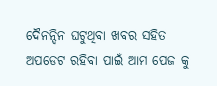ଦୈନନ୍ଦିନ ଘଟୁଥିବା ଖବର ସହିତ ଅପଡେଟ ରହିବା ପାଇଁ ଆମ ପେଜ କୁ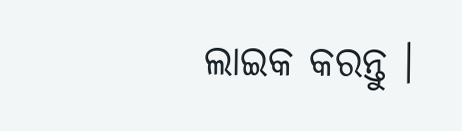ଲାଇକ କରନ୍ତୁ ।